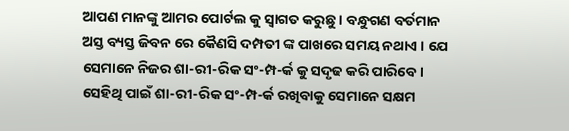ଆପଣ ମାନଙ୍କୁ ଆମର ପୋର୍ଟଲ କୁ ସ୍ୱାଗତ କରୁଛୁ । ବନ୍ଧୁଗଣ ବର୍ତମାନ ଅସ୍ତ ବ୍ୟସ୍ତ ଜିବନ ରେ କୈଣସି ଦମ୍ପତୀ ଙ୍କ ପାଖରେ ସମୟ ନଥାଏ । ଯେ ସେମାନେ ନିଜର ଶା-ରୀ-ରିକ ସଂ-ମ୍ପ-ର୍କ କୁ ସଦୃଢ କରି ପାରିବେ । ସେହିଥି ପାଇଁ ଶା-ରୀ-ରିକ ସଂ-ମ୍ପ-ର୍କ ରଖିବାକୁ ସେମାନେ ସକ୍ଷମ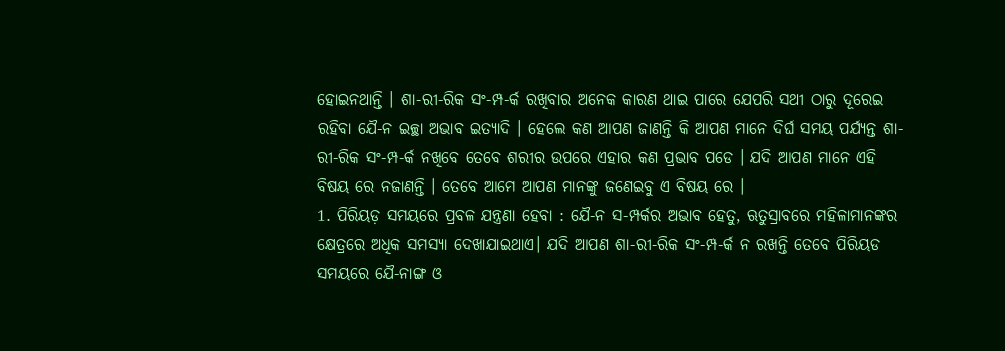ହୋଇନଥାନ୍ତି । ଶା-ରୀ-ରିକ ସଂ-ମ୍ପ-ର୍କ ରଖିବାର ଅନେକ କାରଣ ଥାଇ ପାରେ ଯେପରି ସଥୀ ଠାରୁ ଦୂରେଇ ରହିବା ଯୈ-ନ ଇଚ୍ଛା ଅଭାବ ଇତ୍ୟାଦି । ହେଲେ କଣ ଆପଣ ଜାଣନ୍ତି କି ଆପଣ ମାନେ ଦିର୍ଘ ସମୟ ପର୍ଯ୍ୟନ୍ତ ଶା-ରୀ-ରିକ ସଂ-ମ୍ପ-ର୍କ ନଖିବେ ତେବେ ଶରୀର ଉପରେ ଏହାର କଣ ପ୍ରଭାବ ପଡେ । ଯଦି ଆପଣ ମାନେ ଏହି ବିଷୟ ରେ ନଜାଣନ୍ତି । ତେବେ ଆମେ ଆପଣ ମାନଙ୍କୁ ଜଣେଇବୁ ଏ ବିଷୟ ରେ ।
1. ପିରିୟଡ଼ ସମୟରେ ପ୍ରବଳ ଯନ୍ତ୍ରଣା ହେବା : ଯୈ-ନ ସ-ମ୍ପର୍କର ଅଭାବ ହେତୁ, ଋତୁସ୍ରାବରେ ମହିଳାମାନଙ୍କର କ୍ଷେତ୍ରରେ ଅଧିକ ସମସ୍ୟା ଦେଖାଯାଇଥାଏ। ଯଦି ଆପଣ ଶା-ରୀ-ରିକ ସଂ-ମ୍ପ-ର୍କ ନ ରଖନ୍ତି ତେବେ ପିରିୟଡ ସମୟରେ ଯୈ-ନାଙ୍ଗ ଓ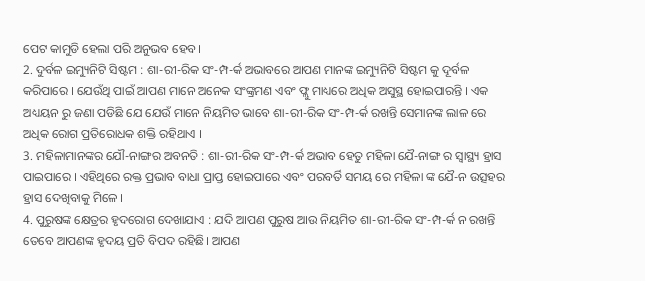ପେଟ କାମୁଡି ହେଲା ପରି ଅନୁଭବ ହେବ।
2. ଦୁର୍ବଳ ଇମ୍ୟୁନିଟି ସିଷ୍ଟମ : ଶା-ରୀ-ରିକ ସଂ-ମ୍ପ-ର୍କ ଅଭାବରେ ଆପଣ ମାନଙ୍କ ଇମ୍ୟୁନିଟି ସିଷ୍ଟମ କୁ ଦୂର୍ବଳ କରିପାରେ । ଯେଉଁଥି ପାଇଁ ଆପଣ ମାନେ ଅନେକ ସଂଙ୍କ୍ରମଣ ଏବଂ ଫ୍ଲୁ ମାଧ୍ୟରେ ଅଧିକ ଅସୁସ୍ଥ ହୋଇପାରନ୍ତି । ଏକ ଅଧ୍ୟୟନ ରୁ ଜଣା ପଡିଛି ଯେ ଯେଉଁ ମାନେ ନିୟମିତ ଭାବେ ଶା-ରୀ-ରିକ ସଂ-ମ୍ପ-ର୍କ ରଖନ୍ତି ସେମାନଙ୍କ ଲାଳ ରେ ଅଧିକ ରୋଗ ପ୍ରତିରୋଧକ ଶକ୍ତି ରହିଥାଏ ।
3. ମହିଳାମାନଙ୍କର ଯୌ-ନାଙ୍ଗର ଅବନତି : ଶା-ରୀ-ରିକ ସଂ-ମ୍ପ-ର୍କ ଅଭାବ ହେତୁ ମହିଳା ଯୈ-ନାଙ୍ଗ ର ସ୍ୱାସ୍ଥ୍ୟ ହ୍ରାସ ପାଇପାରେ । ଏହିଥିରେ ରକ୍ତ ପ୍ରଭାବ ବାଧା ପ୍ରାପ୍ତ ହୋଇପାରେ ଏବଂ ପରବର୍ତି ସମୟ ରେ ମହିଳା ଙ୍କ ଯୈ-ନ ଉତ୍ସହର ହ୍ରାସ ଦେଖିବାକୁ ମିଳେ ।
4. ପୁରୁଷଙ୍କ କ୍ଷେତ୍ରର ହୃଦରୋଗ ଦେଖାଯାଏ : ଯଦି ଆପଣ ପୁରୁଷ ଆଉ ନିୟମିତ ଶା-ରୀ-ରିକ ସଂ-ମ୍ପ-ର୍କ ନ ରଖନ୍ତି ତେବେ ଆପଣଙ୍କ ହୃଦୟ ପ୍ରତି ବିପଦ ରହିଛି। ଆପଣ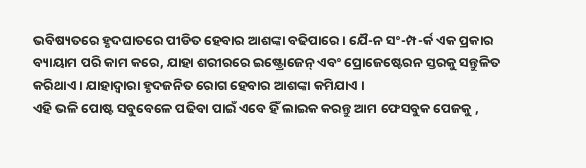ଭବିଷ୍ୟତରେ ହୃଦଘାତରେ ପୀଡିତ ହେବାର ଆଶଙ୍କା ବଢିପାରେ। ଯୈ-ନ ସଂ-ମ୍ପ-ର୍କ ଏକ ପ୍ରକାର ବ୍ୟାୟାମ ପରି କାମ କରେ, ଯାହା ଶରୀରରେ ଇଷ୍ଟ୍ରୋଜେନ୍ ଏବଂ ପ୍ରୋଜେଷ୍ଟେରନ ସ୍ତରକୁ ସନ୍ତୁଳିତ କରିଥାଏ । ଯାହାଦ୍ୱାରା ହୃଦଜନିତ ରୋଗ ହେବାର ଆଶଙ୍କା କମିଯାଏ ।
ଏହି ଭଳି ପୋଷ୍ଟ ସବୁବେଳେ ପଢିବା ପାଇଁ ଏବେ ହିଁ ଲାଇକ କରନ୍ତୁ ଆମ ଫେସବୁକ ପେଜକୁ ,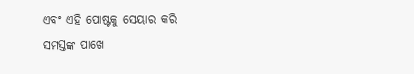ଏବଂ ଏହି ପୋଷ୍ଟକୁ ସେୟାର କରି ସମସ୍ତଙ୍କ ପାଖେ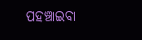ପହଞ୍ଚାଇବା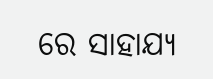ରେ ସାହାଯ୍ୟ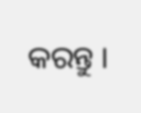କରନ୍ତୁ ।